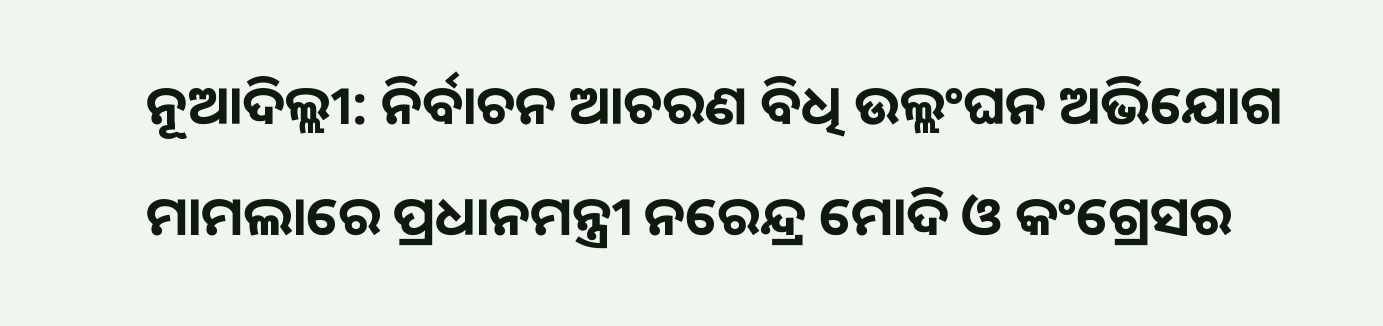ନୂଆଦିଲ୍ଲୀ: ନିର୍ବାଚନ ଆଚରଣ ବିଧି ଉଲ୍ଲଂଘନ ଅଭିଯୋଗ ମାମଲାରେ ପ୍ରଧାନମନ୍ତ୍ରୀ ନରେନ୍ଦ୍ର ମୋଦି ଓ କଂଗ୍ରେସର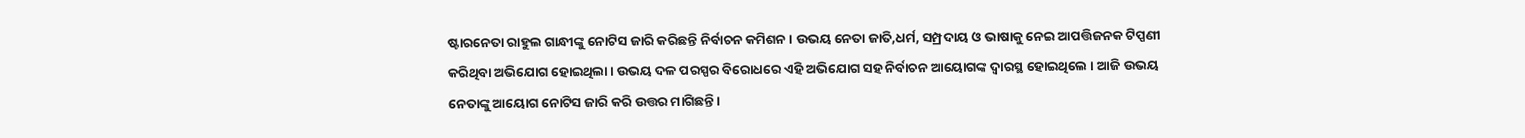ଷ୍ଟାରନେତା ରାହୁଲ ଗାନ୍ଧୀଙ୍କୁ ନୋଟିସ ଜାରି କରିଛନ୍ତି ନିର୍ବାଚନ କମିଶନ । ଉଭୟ ନେତା ଜାତି,ଧର୍ମ, ସମ୍ପ୍ରଦାୟ ଓ ଭାଷାକୁ ନେଇ ଆପତ୍ତିଜନକ ଟିପ୍ପଣୀ କରିଥିବା ଅଭିଯୋଗ ହୋଇଥିଲା । ଉଭୟ ଦଳ ପରସ୍ପର ବିରୋଧରେ ଏହି ଅଭିଯୋଗ ସହ ନିର୍ବାଚନ ଆୟୋଗଙ୍କ ଦ୍ବାରସ୍ଥ ହୋଇଥିଲେ । ଆଜି ଉଭୟ ନେତାଙ୍କୁ ଆୟୋଗ ନୋଟିସ ଜାରି କରି ଉତ୍ତର ମାଗିଛନ୍ତି ।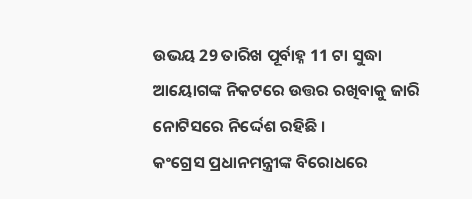ଉଭୟ 29 ତାରିଖ ପୂର୍ବାହ୍ନ 11 ଟା ସୁଦ୍ଧା ଆୟୋଗଙ୍କ ନିକଟରେ ଉତ୍ତର ରଖିବାକୁ ଜାରି ନୋଟିସରେ ନିର୍ଦ୍ଦେଶ ରହିଛି ।
କଂଗ୍ରେସ ପ୍ରଧାନମନ୍ତ୍ରୀଙ୍କ ବିରୋଧରେ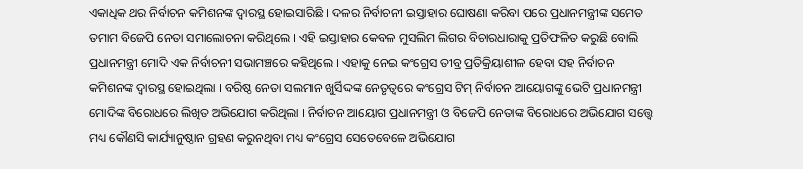ଏକାଧିକ ଥର ନିର୍ବାଚନ କମିଶନଙ୍କ ଦ୍ବାରସ୍ଥ ହୋଇସାରିଛି । ଦଳର ନିର୍ବାଚନୀ ଇସ୍ତାହାର ଘୋଷଣା କରିବା ପରେ ପ୍ରଧାନମନ୍ତ୍ରୀଙ୍କ ସମେତ ତମାମ ବିଜେପି ନେତା ସମାଲୋଚନା କରିଥିଲେ । ଏହି ଇସ୍ତାହାର କେବଳ ମୁସଲିମ ଲିଗର ବିଚାରଧାରାକୁ ପ୍ରତିଫଳିତ କରୁଛି ବୋଲି ପ୍ରଧାନମନ୍ତ୍ରୀ ମୋଦି ଏକ ନିର୍ବାଚନୀ ସଭାମଞ୍ଚରେ କହିଥିଲେ । ଏହାକୁ ନେଇ କଂଗ୍ରେସ ତୀବ୍ର ପ୍ରତିକ୍ରିୟାଶୀଳ ହେବା ସହ ନିର୍ବାଚନ କମିଶନଙ୍କ ଦ୍ବାରସ୍ଥ ହୋଇଥିଲା । ବରିଷ୍ଠ ନେତା ସଲମାନ ଖୁର୍ସିଦ୍ଦଙ୍କ ନେତୃତ୍ବରେ କଂଗ୍ରେସ ଟିମ୍ ନିର୍ବାଚନ ଆୟୋଗଙ୍କୁ ଭେଟି ପ୍ରଧାନମନ୍ତ୍ରୀ ମୋଦିଙ୍କ ବିରୋଧରେ ଲିଖିତ ଅଭିଯୋଗ କରିଥିଲା । ନିର୍ବାଚନ ଆୟୋଗ ପ୍ରଧାନମନ୍ତ୍ରୀ ଓ ବିଜେପି ନେତାଙ୍କ ବିରୋଧରେ ଅଭିଯୋଗ ସତ୍ତ୍ବେ ମଧ୍ୟ କୌଣସି କାର୍ଯ୍ୟାନୁଷ୍ଠାନ ଗ୍ରହଣ କରୁନଥିବା ମଧ୍ୟ କଂଗ୍ରେସ ସେତେବେଳେ ଅଭିଯୋଗ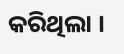କରିଥିଲା ।